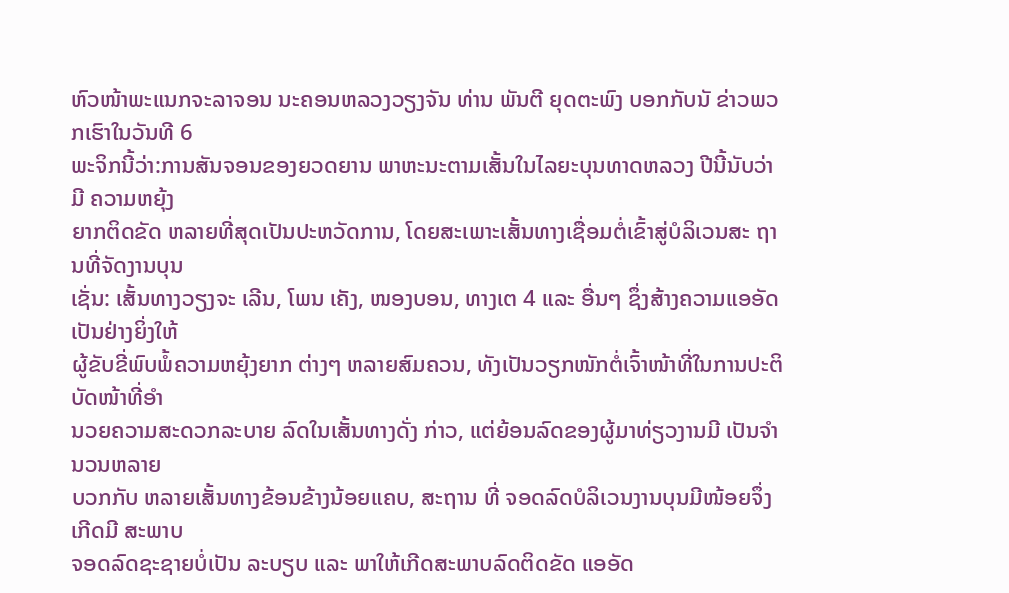ຫົວໜ້າພະແນກຈະລາຈອນ ນະຄອນຫລວງວຽງຈັນ ທ່ານ ພັນຕີ ຍຸດຕະພົງ ບອກກັບນັ ຂ່າວພວກເຮົາໃນວັນທີ 6
ພະຈິກນີ້ວ່າ:ການສັນຈອນຂອງຍວດຍານ ພາຫະນະຕາມເສັ້ນໃນໄລຍະບຸນທາດຫລວງ ປີນີ້ນັບວ່າມີ ຄວາມຫຍຸ້ງ
ຍາກຕິດຂັດ ຫລາຍທີ່ສຸດເປັນປະຫວັດການ, ໂດຍສະເພາະເສັ້ນທາງເຊື່ອມຕໍ່ເຂົ້າສູ່ບໍລິເວນສະ ຖານທີ່ຈັດງານບຸນ
ເຊັ່ນ: ເສັ້ນທາງວຽງຈະ ເລີນ, ໂພນ ເຄັງ, ໜອງບອນ, ທາງເຕ 4 ແລະ ອື່ນໆ ຊຶ່ງສ້າງຄວາມແອອັດເປັນຢ່າງຍິ່ງໃຫ້
ຜູ້ຂັບຂີ່ພົບພໍ້ຄວາມຫຍຸ້ງຍາກ ຕ່າງໆ ຫລາຍສົມຄວນ, ທັງເປັນວຽກໜັກຕໍ່ເຈົ້າໜ້າທີ່ໃນການປະຕິບັດໜ້າທີ່ອຳ
ນວຍຄວາມສະດວກລະບາຍ ລົດໃນເສັ້ນທາງດັ່ງ ກ່າວ, ແຕ່ຍ້ອນລົດຂອງຜູ້ມາທ່ຽວງານມີ ເປັນຈຳນວນຫລາຍ
ບວກກັບ ຫລາຍເສັ້ນທາງຂ້ອນຂ້າງນ້ອຍແຄບ, ສະຖານ ທີ່ ຈອດລົດບໍລິເວນງານບຸນມີໜ້ອຍຈຶ່ງເກີດມີ ສະພາບ
ຈອດລົດຊະຊາຍບໍ່ເປັນ ລະບຽບ ແລະ ພາໃຫ້ເກີດສະພາບລົດຕິດຂັດ ແອອັດ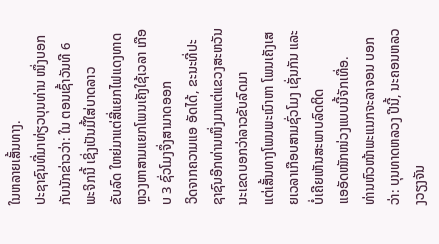ໃນຫລາຍເສັ້ນທາງ.
ປະຊາຊົນທີ່ມາທ່ຽວບຸນທ່ານ ໜຶ່ງບອກກັບນັກຂ່າວວ່າ: ໃນ ຕອນເຊົ້າວັນທີ 6 ພະຈິກນີ້ ເຊິ່ງເປັນມື້ໃສ່ບາດລາວ
ຂັບລົດ ໃຫຍ່ມາແຕ່ສີ່ແຍກໄຟແດງທາດຫຼວງຫາສາມແຍກໂພນເຄັງໃຊ້ເວລາ ເກືອບ 3 ຊົ່ວໂມງຈຶ່ງສາມາດອອກ
ວິດຈາກຄວາມແອ ອັດໄດ້, ຂະນະທີ່ປະຊາຊົນອີກທ່ານໜຶ່ງມາແຕ່ແຂວງສະຫວັນນະເຂດບອກວ່າລາວຂັບລົດມາ
ແຕ່ເສັ້ນທາງໂພນພະເນົາຫາ ໂພນເຄັງເສຍເວລາເກືອບສາມຊົ່ວໂມງ ເຊັ່ນກັນ ແລະ ບໍ່ເຄີຍເຫັນສະພາບລົດຕິດ
ແອອັດໜັກໜ່ວງແບບນີ້ຈັກເທື່ອ.
ທ່ານຫົວໜ້າພະແນກຈະລາຈອນ ບອກວ່າ: ບຸນທາດຫລວງ ປີນີ້, ນະຄອນຫລວງວຽງຈັນ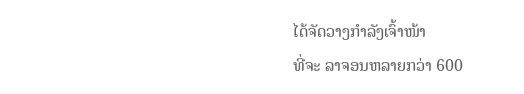ໄດ້ຈັດວາງກຳລັງເຈົ້າໜ້າ
ທີ່ຈະ ລາຈອນຫລາຍກວ່າ 600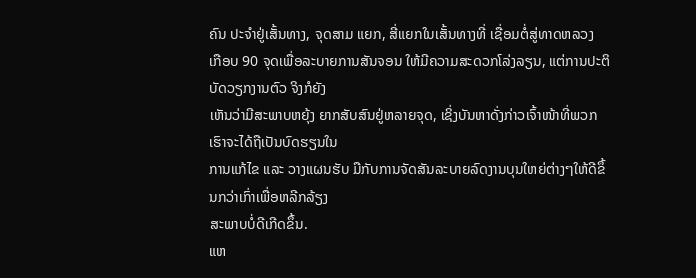ຄົນ ປະຈຳຢູ່ເສັ້ນທາງ, ຈຸດສາມ ແຍກ, ສີ່ແຍກໃນເສັ້ນທາງທີ່ ເຊື່ອມຕໍ່ສູ່ທາດຫລວງ
ເກືອບ 90 ຈຸດເພື່ອລະບາຍການສັນຈອນ ໃຫ້ມີຄວາມສະດວກໂລ່ງລຽນ, ແຕ່ການປະຕິບັດວຽກງານຕົວ ຈິງກໍຍັງ
ເຫັນວ່າມີສະພາບຫຍຸ້ງ ຍາກສັບສົນຢູ່ຫລາຍຈຸດ, ເຊິ່ງບັນຫາດັ່ງກ່າວເຈົ້າໜ້າທີ່ພວກເຮົາຈະໄດ້ຖືເປັນບົດຮຽນໃນ
ການແກ້ໄຂ ແລະ ວາງແຜນຮັບ ມືກັບການຈັດສັນລະບາຍລົດງານບຸນໃຫຍ່ຕ່າງໆໃຫ້ດີຂຶ້ນກວ່າເກົ່າເພື່ອຫລີກລ້ຽງ
ສະພາບບໍ່ດີເກີດຂຶ້ນ.
ແຫ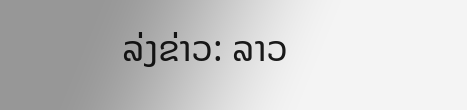ລ່ງຂ່າວ: ລາວ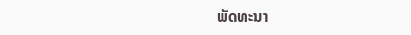ພັດທະນາ